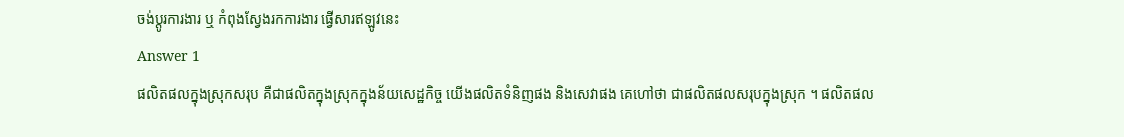ចង់ប្តូរការងារ ឬ កំពុងស្វែងរកការងារ ផ្វើសារឥឡូវនេះ
Answer 1
ផលិតផលក្នុងស្រុកសរុប គឺជាផលិតក្នុងស្រុកក្នុងន័យសេដ្ឋកិច្ច យើងផលិតទំនិញផង និងសេវាផង គេហៅថា ជាផលិតផលសរុបក្នុងស្រុក ។ ផលិតផល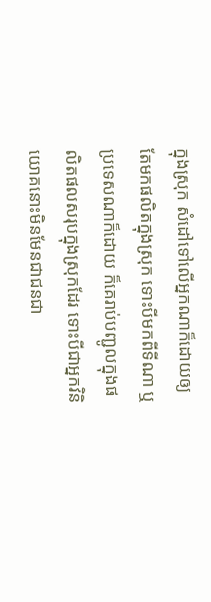ក្នុងស្រុក សំដៅទៅលើអ្នកណាក៏ដោយឲ្យតែមកផលិតក្នុងស្រុក ទោះបីមកពីទីណា ឬប្រទេសណាក៏ដោយ ក៏គេរាប់បញ្ជូលក្នុងផលិតផលសរុបក្នុងស្រុកដែរ ទោះបីជាអ្នកវិនិយោគនោះមិនមែនជាជនជា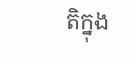តិក្នុង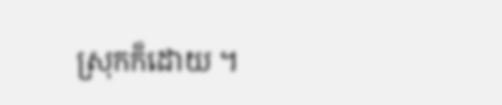ស្រុកក៏ដោយ ។